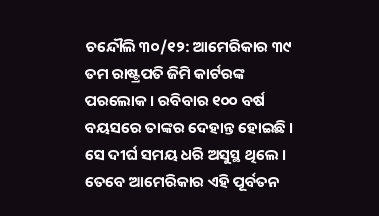ଚନ୍ଦୌଲି ୩୦/୧୨: ଆମେରିକାର ୩୯ ତମ ରାଷ୍ଟ୍ରପତି ଜିମି କାର୍ଟରଙ୍କ ପରଲୋକ । ରବିବାର ୧୦୦ ବର୍ଷ ବୟସରେ ତାଙ୍କର ଦେହାନ୍ତ ହୋଇଛି । ସେ ଦୀର୍ଘ ସମୟ ଧରି ଅସୁସ୍ଥ ଥିଲେ । ତେବେ ଆମେରିକାର ଏହି ପୂର୍ବତନ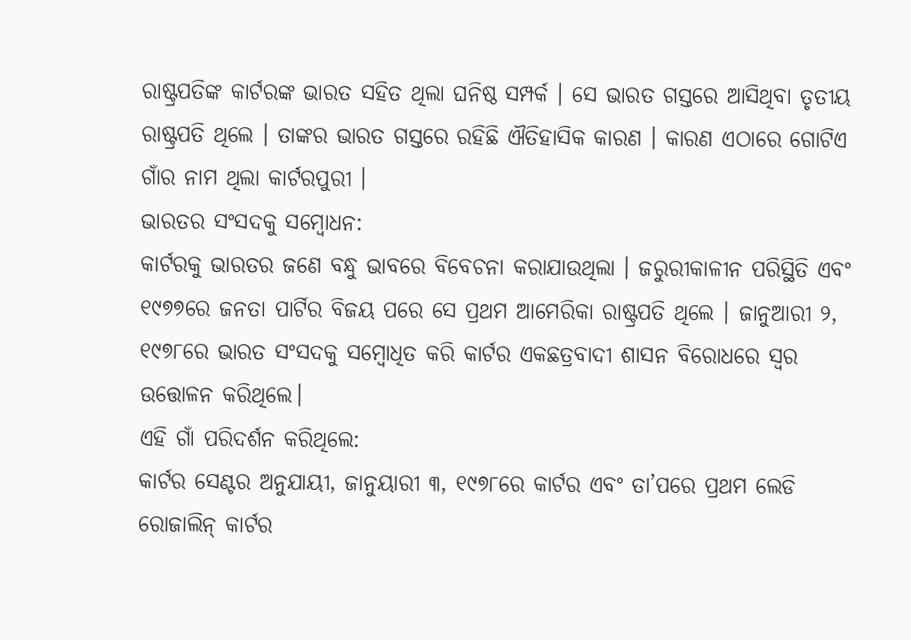ରାଷ୍ଟ୍ରପତିଙ୍କ କାର୍ଟରଙ୍କ ଭାରତ ସହିତ ଥିଲା ଘନିଷ୍ଠ ସମ୍ପର୍କ । ସେ ଭାରତ ଗସ୍ତରେ ଆସିଥିବା ତୃତୀୟ ରାଷ୍ଟ୍ରପତି ଥିଲେ । ତାଙ୍କର ଭାରତ ଗସ୍ତରେ ରହିଛି ଐତିହାସିକ କାରଣ । କାରଣ ଏଠାରେ ଗୋଟିଏ ଗାଁର ନାମ ଥିଲା କାର୍ଟରପୁରୀ ।
ଭାରତର ସଂସଦକୁ ସମ୍ବୋଧନ:
କାର୍ଟରକୁ ଭାରତର ଜଣେ ବନ୍ଧୁ ଭାବରେ ବିବେଚନା କରାଯାଉଥିଲା । ଜରୁରୀକାଳୀନ ପରିସ୍ଥିତି ଏବଂ ୧୯୭୭ରେ ଜନତା ପାର୍ଟିର ବିଜୟ ପରେ ସେ ପ୍ରଥମ ଆମେରିକା ରାଷ୍ଟ୍ରପତି ଥିଲେ । ଜାନୁଆରୀ ୨, ୧୯୭୮ରେ ଭାରତ ସଂସଦକୁ ସମ୍ବୋଧିତ କରି କାର୍ଟର ଏକଛତ୍ରବାଦୀ ଶାସନ ବିରୋଧରେ ସ୍ୱର ଉତ୍ତୋଳନ କରିଥିଲେ।
ଏହି ଗାଁ ପରିଦର୍ଶନ କରିଥିଲେ:
କାର୍ଟର ସେଣ୍ଟର ଅନୁଯାୟୀ, ଜାନୁୟାରୀ ୩, ୧୯୭୮ରେ କାର୍ଟର ଏବଂ ତା’ପରେ ପ୍ରଥମ ଲେଡି ରୋଜାଲିନ୍ କାର୍ଟର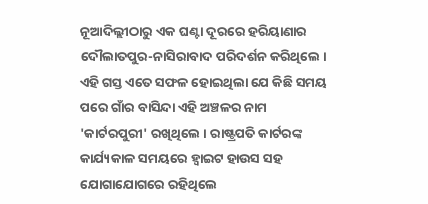ନୂଆଦିଲ୍ଲୀଠାରୁ ଏକ ଘଣ୍ଟା ଦୂରରେ ହରିୟାଣାର ଦୌଲାତପୁର-ନାସିରାବାଦ ପରିଦର୍ଶନ କରିଥିଲେ । ଏହି ଗସ୍ତ ଏତେ ସଫଳ ହୋଇଥିଲା ଯେ କିଛି ସମୟ ପରେ ଗାଁର ବାସିନ୍ଦା ଏହି ଅଞ୍ଚଳର ନାମ 'କାର୍ଟରପୁରୀ' ରଖିଥିଲେ । ରାଷ୍ଟ୍ରପତି କାର୍ଟରଙ୍କ କାର୍ଯ୍ୟକାଳ ସମୟରେ ହ୍ୱାଇଟ ହାଉସ ସହ ଯୋଗାଯୋଗରେ ରହିଥିଲେ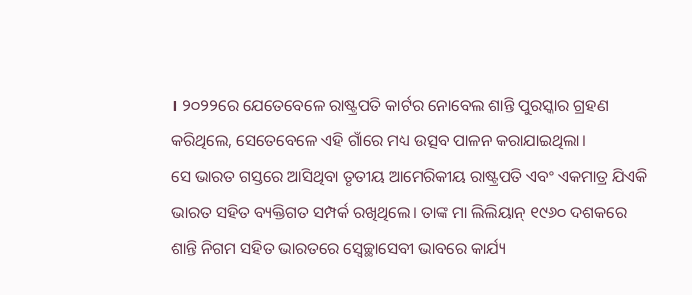। ୨୦୨୨ରେ ଯେତେବେଳେ ରାଷ୍ଟ୍ରପତି କାର୍ଟର ନୋବେଲ ଶାନ୍ତି ପୁରସ୍କାର ଗ୍ରହଣ କରିଥିଲେ, ସେତେବେଳେ ଏହି ଗାଁରେ ମଧ୍ୟ ଉତ୍ସବ ପାଳନ କରାଯାଇଥିଲା।
ସେ ଭାରତ ଗସ୍ତରେ ଆସିଥିବା ତୃତୀୟ ଆମେରିକୀୟ ରାଷ୍ଟ୍ରପତି ଏବଂ ଏକମାତ୍ର ଯିଏକି ଭାରତ ସହିତ ବ୍ୟକ୍ତିଗତ ସମ୍ପର୍କ ରଖିଥିଲେ। ତାଙ୍କ ମା ଲିଲିୟାନ୍ ୧୯୬୦ ଦଶକରେ ଶାନ୍ତି ନିଗମ ସହିତ ଭାରତରେ ସ୍ୱେଚ୍ଛାସେବୀ ଭାବରେ କାର୍ଯ୍ୟ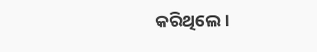କରିଥିଲେ।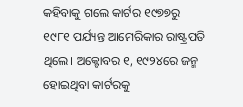କହିବାକୁ ଗଲେ କାର୍ଟର ୧୯୭୭ରୁ ୧୯୮୧ ପର୍ଯ୍ୟନ୍ତ ଆମେରିକାର ରାଷ୍ଟ୍ରପତି ଥିଲେ। ଅକ୍ଟୋବର ୧, ୧୯୨୪ରେ ଜନ୍ମ ହୋଇଥିବା କାର୍ଟରକୁ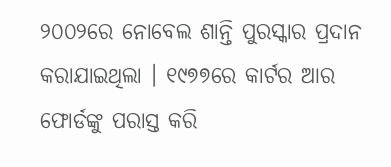୨୦୦୨ରେ ନୋବେଲ ଶାନ୍ତି ପୁରସ୍କାର ପ୍ରଦାନ କରାଯାଇଥିଲା । ୧୯୭୭ରେ କାର୍ଟର ଆର ଫୋର୍ଡଙ୍କୁ ପରାସ୍ତ କରି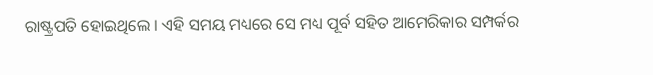ରାଷ୍ଟ୍ରପତି ହୋଇଥିଲେ । ଏହି ସମୟ ମଧ୍ୟରେ ସେ ମଧ୍ୟ ପୂର୍ବ ସହିତ ଆମେରିକାର ସମ୍ପର୍କର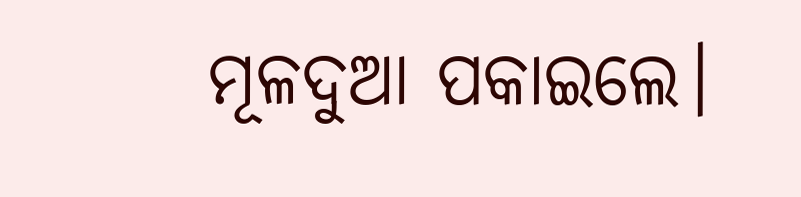ମୂଳଦୁଆ ପକାଇଲେ।